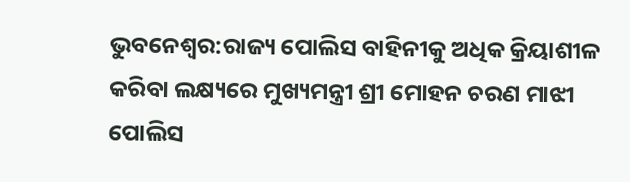ଭୁବନେଶ୍ୱର:ରାଜ୍ୟ ପୋଲିସ ବାହିନୀକୁ ଅଧିକ କ୍ରିୟାଶୀଳ କରିବା ଲକ୍ଷ୍ୟରେ ମୁଖ୍ୟମନ୍ତ୍ରୀ ଶ୍ରୀ ମୋହନ ଚରଣ ମାଝୀ ପୋଲିସ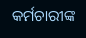କର୍ମଚାରୀଙ୍କ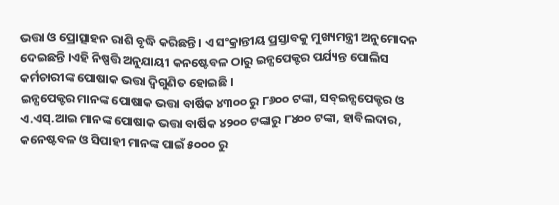ଭତ୍ତା ଓ ପ୍ରୋତ୍ସାହନ ରାଶି ବୃଦ୍ଧି କରିଛନ୍ତି । ଏ ସଂକ୍ରାନ୍ତୀୟ ପ୍ରସ୍ତାବକୁ ମୁଖ୍ୟମନ୍ତ୍ରୀ ଅନୁମୋଦନ ଦେଇଛନ୍ତି ।ଏହି ନିଷ୍ପତ୍ତି ଅନୁଯାୟୀ କନଷ୍ଟେବଳ ଠାରୁ ଇନ୍ସପେକ୍ଟର ପର୍ଯ୍ୟନ୍ତ ପୋଲିସ କର୍ମଚାରୀଙ୍କ ପୋଷାକ ଭତ୍ତା ଦ୍ବିଗୁଣିତ ହୋଇଛି ।
ଇନ୍ସପେକ୍ଟର ମାନଙ୍କ ପୋଷାକ ଭତ୍ତା ବାର୍ଷିକ ୪୩୦୦ ରୁ ୮୬୦୦ ଟଙ୍କା, ସବ୍ଇନ୍ସପେକ୍ଟର ଓ ଏ.ଏସ୍.ଆଇ ମାନଙ୍କ ପୋଷାକ ଭତ୍ତା ବାର୍ଷିକ ୪୨୦୦ ଟଙ୍କାରୁ ୮୪୦୦ ଟଙ୍କା, ହାବିଲଦାର, କନେଷ୍ଟବଳ ଓ ସିପାହୀ ମାନଙ୍କ ପାଇଁ ୫୦୦୦ ରୁ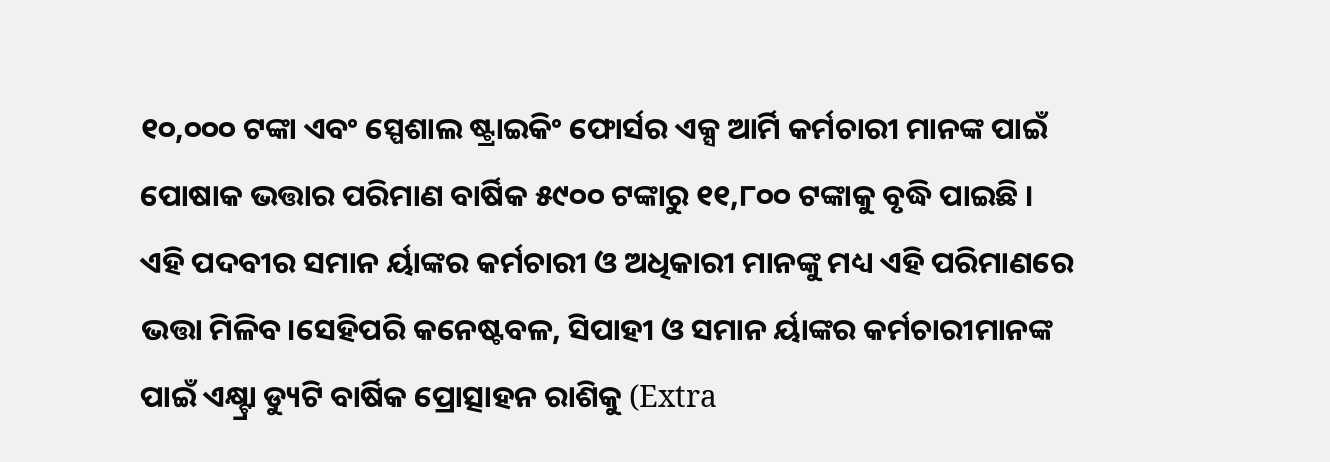୧୦,୦୦୦ ଟଙ୍କା ଏବଂ ସ୍ପେଶାଲ ଷ୍ଟ୍ରାଇକିଂ ଫୋର୍ସର ଏକ୍ସ ଆର୍ମି କର୍ମଚାରୀ ମାନଙ୍କ ପାଇଁ ପୋଷାକ ଭତ୍ତାର ପରିମାଣ ବାର୍ଷିକ ୫୯୦୦ ଟଙ୍କାରୁ ୧୧,୮୦୦ ଟଙ୍କାକୁ ବୃଦ୍ଧି ପାଇଛି ।
ଏହି ପଦବୀର ସମାନ ର୍ୟାଙ୍କର କର୍ମଚାରୀ ଓ ଅଧିକାରୀ ମାନଙ୍କୁ ମଧ୍ୟ ଏହି ପରିମାଣରେ ଭତ୍ତା ମିଳିବ।ସେହିପରି କନେଷ୍ଟବଳ, ସିପାହୀ ଓ ସମାନ ର୍ୟାଙ୍କର କର୍ମଚାରୀମାନଙ୍କ ପାଇଁ ଏକ୍ଷ୍ଟ୍ରା ଡ୍ୟୁଟି ବାର୍ଷିକ ପ୍ରୋତ୍ସାହନ ରାଶିକୁ (Extra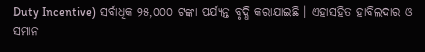Duty Incentive) ସର୍ବାଧିକ ୨୫,୦୦୦ ଟଙ୍କା ପର୍ଯ୍ୟନ୍ତ ବୃଦ୍ଧି କରାଯାଇଛି । ଏହାସହିତ ହାବିଲଦାର ଓ ସମାନ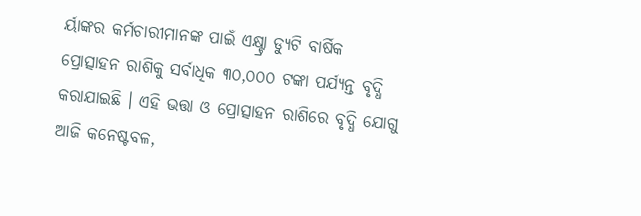ର୍ୟାଙ୍କର କର୍ମଚାରୀମାନଙ୍କ ପାଇଁ ଏକ୍ଷ୍ଟ୍ରା ଡ୍ୟୁଟି ବାର୍ଷିକ ପ୍ରୋତ୍ସାହନ ରାଶିକୁ ସର୍ବାଧିକ ୩୦,୦୦୦ ଟଙ୍କା ପର୍ଯ୍ୟନ୍ତ ବୃଦ୍ଧି କରାଯାଇଛି । ଏହି ଭତ୍ତା ଓ ପ୍ରୋତ୍ସାହନ ରାଶିରେ ବୃଦ୍ଧି ଯୋଗୁ ଆଜି କନେଷ୍ଟବଳ,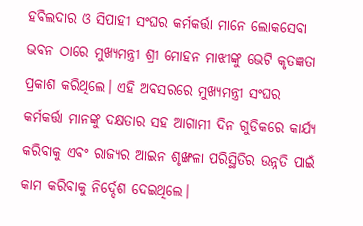ହବିଲଦାର ଓ ସିପାହୀ ସଂଘର କର୍ମକର୍ତ୍ତା ମାନେ ଲୋକସେବା ଭବନ ଠାରେ ମୁଖ୍ୟମନ୍ତ୍ରୀ ଶ୍ରୀ ମୋହନ ମାଝୀଙ୍କୁ ଭେଟି କୃତଜ୍ଞତା ପ୍ରକାଶ କରିଥିଲେ। ଏହି ଅବସରରେ ମୁଖ୍ୟମନ୍ତ୍ରୀ ସଂଘର କର୍ମକର୍ତ୍ତା ମାନଙ୍କୁ ଦକ୍ଷତାର ସହ ଆଗାମୀ ଦିନ ଗୁଡିକରେ କାର୍ଯ୍ୟ କରିବାକୁ ଏବଂ ରାଜ୍ୟର ଆଇନ ଶୃଙ୍ଖଳା ପରିସ୍ଥିତିର ଉନ୍ନତି ପାଇଁ କାମ କରିବାକୁ ନିର୍ଦ୍ଦେଶ ଦେଇଥିଲେ।